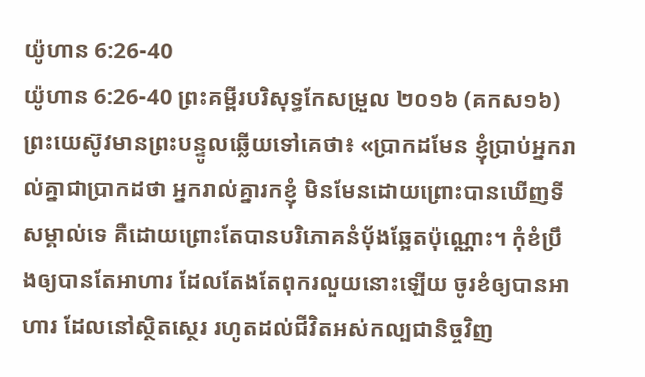យ៉ូហាន 6:26-40
យ៉ូហាន 6:26-40 ព្រះគម្ពីរបរិសុទ្ធកែសម្រួល ២០១៦ (គកស១៦)
ព្រះយេស៊ូវមានព្រះបន្ទូលឆ្លើយទៅគេថា៖ «ប្រាកដមែន ខ្ញុំប្រាប់អ្នករាល់គ្នាជាប្រាកដថា អ្នករាល់គ្នារកខ្ញុំ មិនមែនដោយព្រោះបានឃើញទីសម្គាល់ទេ គឺដោយព្រោះតែបានបរិភោគនំបុ័ងឆ្អែតប៉ុណ្ណោះ។ កុំខំប្រឹងឲ្យបានតែអាហារ ដែលតែងតែពុករលួយនោះឡើយ ចូរខំឲ្យបានអាហារ ដែលនៅស្ថិតស្ថេរ រហូតដល់ជីវិតអស់កល្បជានិច្ចវិញ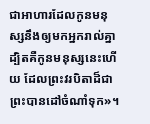ជាអាហារដែលកូនមនុស្សនឹងឲ្យមកអ្នករាល់គ្នា ដ្បិតគឺកូនមនុស្សនេះហើយ ដែលព្រះវរបិតាដ៏ជាព្រះបានដៅចំណាំទុក»។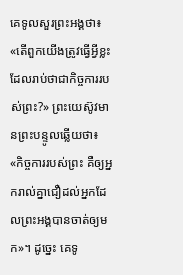គេទូលសួរព្រះអង្គថា៖ «តើពួកយើងត្រូវធ្វើអ្វីខ្លះ ដែលរាប់ថាជាកិច្ចការរបស់ព្រះ?» ព្រះយេស៊ូវមានព្រះបន្ទូលឆ្លើយថា៖ «កិច្ចការរបស់ព្រះ គឺឲ្យអ្នករាល់គ្នាជឿដល់អ្នកដែលព្រះអង្គបានចាត់ឲ្យមក»។ ដូច្នេះ គេទូ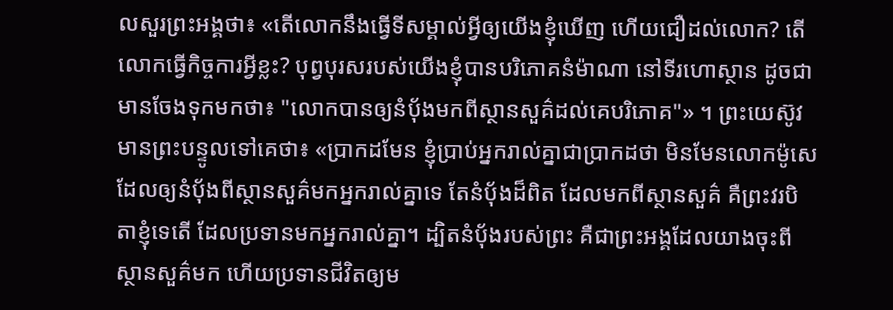លសួរព្រះអង្គថា៖ «តើលោកនឹងធ្វើទីសម្គាល់អ្វីឲ្យយើងខ្ញុំឃើញ ហើយជឿដល់លោក? តើលោកធ្វើកិច្ចការអ្វីខ្លះ? បុព្វបុរសរបស់យើងខ្ញុំបានបរិភោគនំម៉ាណា នៅទីរហោស្ថាន ដូចជាមានចែងទុកមកថា៖ "លោកបានឲ្យនំបុ័ងមកពីស្ថានសួគ៌ដល់គេបរិភោគ"» ។ ព្រះយេស៊ូវមានព្រះបន្ទូលទៅគេថា៖ «ប្រាកដមែន ខ្ញុំប្រាប់អ្នករាល់គ្នាជាប្រាកដថា មិនមែនលោកម៉ូសេ ដែលឲ្យនំបុ័ងពីស្ថានសួគ៌មកអ្នករាល់គ្នាទេ តែនំបុ័ងដ៏ពិត ដែលមកពីស្ថានសួគ៌ គឺព្រះវរបិតាខ្ញុំទេតើ ដែលប្រទានមកអ្នករាល់គ្នា។ ដ្បិតនំបុ័ងរបស់ព្រះ គឺជាព្រះអង្គដែលយាងចុះពីស្ថានសួគ៌មក ហើយប្រទានជីវិតឲ្យម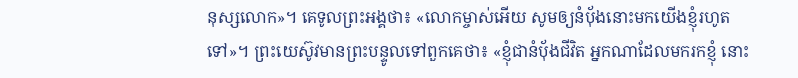នុស្សលោក»។ គេទូលព្រះអង្គថា៖ «លោកម្ចាស់អើយ សូមឲ្យនំបុ័ងនោះមកយើងខ្ញុំរហូតទៅ»។ ព្រះយេស៊ូវមានព្រះបន្ទូលទៅពួកគេថា៖ «ខ្ញុំជានំបុ័ងជីវិត អ្នកណាដែលមករកខ្ញុំ នោះ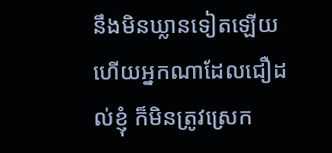នឹងមិនឃ្លានទៀតឡើយ ហើយអ្នកណាដែលជឿដល់ខ្ញុំ ក៏មិនត្រូវស្រេក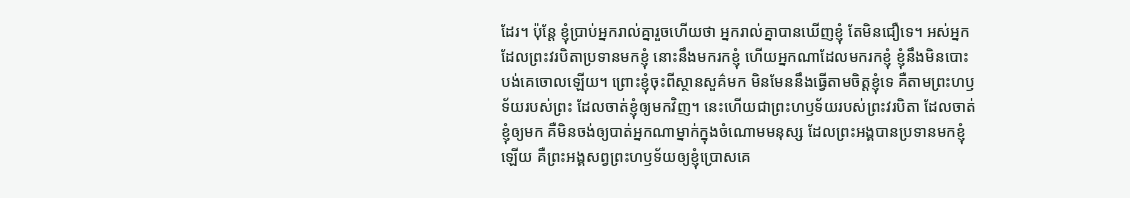ដែរ។ ប៉ុន្តែ ខ្ញុំប្រាប់អ្នករាល់គ្នារួចហើយថា អ្នករាល់គ្នាបានឃើញខ្ញុំ តែមិនជឿទេ។ អស់អ្នកដែលព្រះវរបិតាប្រទានមកខ្ញុំ នោះនឹងមករកខ្ញុំ ហើយអ្នកណាដែលមករកខ្ញុំ ខ្ញុំនឹងមិនបោះបង់គេចោលឡើយ។ ព្រោះខ្ញុំចុះពីស្ថានសួគ៌មក មិនមែននឹងធ្វើតាមចិត្តខ្ញុំទេ គឺតាមព្រះហឫទ័យរបស់ព្រះ ដែលចាត់ខ្ញុំឲ្យមកវិញ។ នេះហើយជាព្រះហឫទ័យរបស់ព្រះវរបិតា ដែលចាត់ខ្ញុំឲ្យមក គឺមិនចង់ឲ្យបាត់អ្នកណាម្នាក់ក្នុងចំណោមមនុស្ស ដែលព្រះអង្គបានប្រទានមកខ្ញុំឡើយ គឺព្រះអង្គសព្វព្រះហឫទ័យឲ្យខ្ញុំប្រោសគេ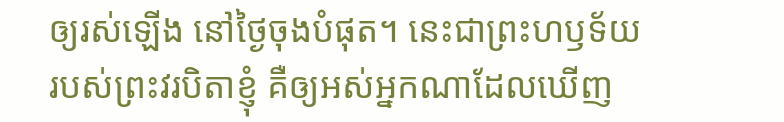ឲ្យរស់ឡើង នៅថ្ងៃចុងបំផុត។ នេះជាព្រះហឫទ័យរបស់ព្រះវរបិតាខ្ញុំ គឺឲ្យអស់អ្នកណាដែលឃើញ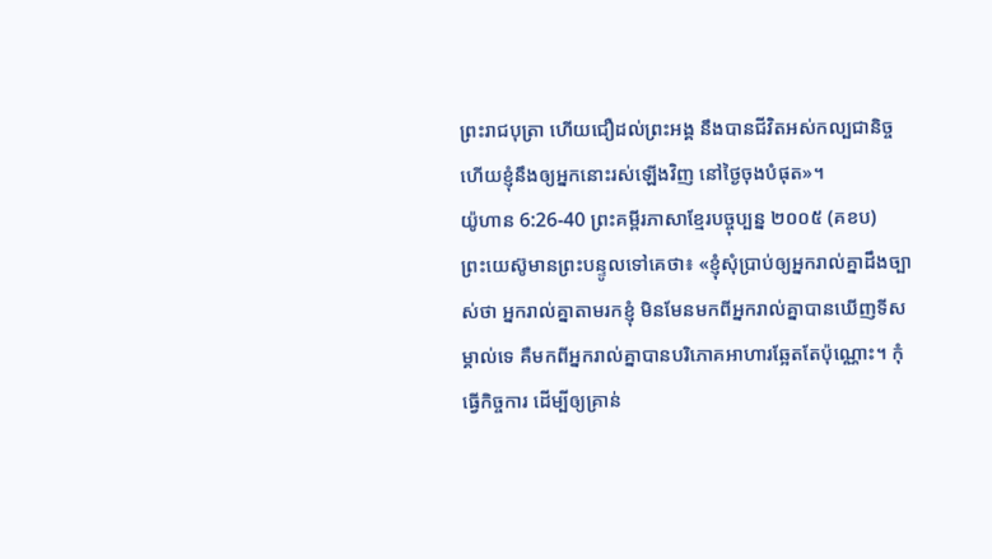ព្រះរាជបុត្រា ហើយជឿដល់ព្រះអង្គ នឹងបានជីវិតអស់កល្បជានិច្ច ហើយខ្ញុំនឹងឲ្យអ្នកនោះរស់ឡើងវិញ នៅថ្ងៃចុងបំផុត»។
យ៉ូហាន 6:26-40 ព្រះគម្ពីរភាសាខ្មែរបច្ចុប្បន្ន ២០០៥ (គខប)
ព្រះយេស៊ូមានព្រះបន្ទូលទៅគេថា៖ «ខ្ញុំសុំប្រាប់ឲ្យអ្នករាល់គ្នាដឹងច្បាស់ថា អ្នករាល់គ្នាតាមរកខ្ញុំ មិនមែនមកពីអ្នករាល់គ្នាបានឃើញទីសម្គាល់ទេ គឺមកពីអ្នករាល់គ្នាបានបរិភោគអាហារឆ្អែតតែប៉ុណ្ណោះ។ កុំធ្វើកិច្ចការ ដើម្បីឲ្យគ្រាន់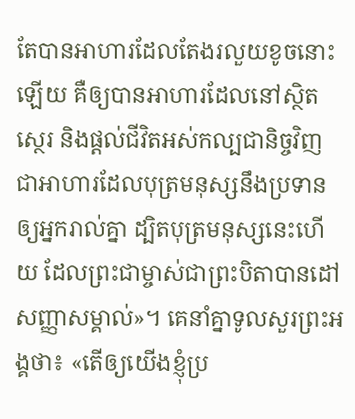តែបានអាហារដែលតែងរលួយខូចនោះឡើយ គឺឲ្យបានអាហារដែលនៅស្ថិតស្ថេរ និងផ្ដល់ជីវិតអស់កល្បជានិច្ចវិញ ជាអាហារដែលបុត្រមនុស្សនឹងប្រទានឲ្យអ្នករាល់គ្នា ដ្បិតបុត្រមនុស្សនេះហើយ ដែលព្រះជាម្ចាស់ជាព្រះបិតាបានដៅសញ្ញាសម្គាល់»។ គេនាំគ្នាទូលសួរព្រះអង្គថា៖ «តើឲ្យយើងខ្ញុំប្រ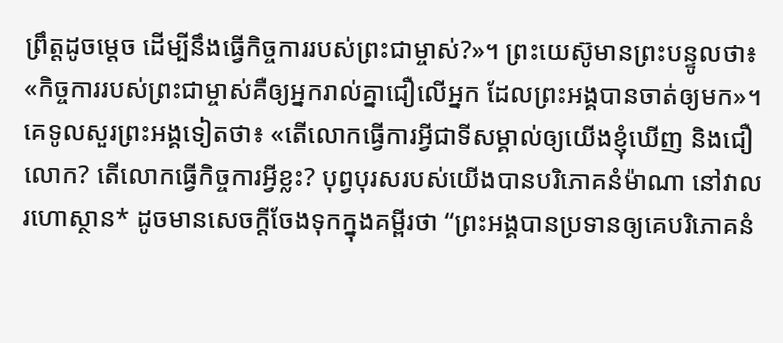ព្រឹត្តដូចម្ដេច ដើម្បីនឹងធ្វើកិច្ចការរបស់ព្រះជាម្ចាស់?»។ ព្រះយេស៊ូមានព្រះបន្ទូលថា៖ «កិច្ចការរបស់ព្រះជាម្ចាស់គឺឲ្យអ្នករាល់គ្នាជឿលើអ្នក ដែលព្រះអង្គបានចាត់ឲ្យមក»។ គេទូលសួរព្រះអង្គទៀតថា៖ «តើលោកធ្វើការអ្វីជាទីសម្គាល់ឲ្យយើងខ្ញុំឃើញ និងជឿលោក? តើលោកធ្វើកិច្ចការអ្វីខ្លះ? បុព្វបុរសរបស់យើងបានបរិភោគនំម៉ាណា នៅវាលរហោស្ថាន* ដូចមានសេចក្ដីចែងទុកក្នុងគម្ពីរថា “ព្រះអង្គបានប្រទានឲ្យគេបរិភោគនំ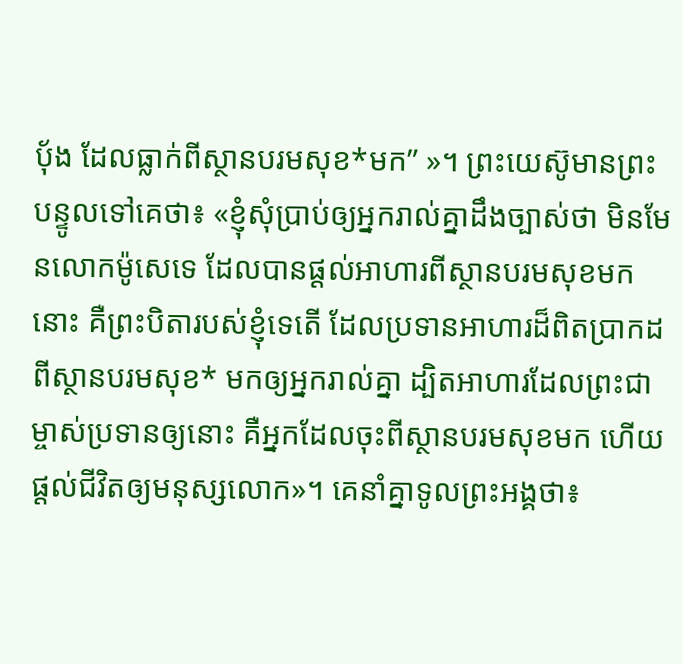ប៉័ង ដែលធ្លាក់ពីស្ថានបរមសុខ*មក” »។ ព្រះយេស៊ូមានព្រះបន្ទូលទៅគេថា៖ «ខ្ញុំសុំប្រាប់ឲ្យអ្នករាល់គ្នាដឹងច្បាស់ថា មិនមែនលោកម៉ូសេទេ ដែលបានផ្ដល់អាហារពីស្ថានបរមសុខមកនោះ គឺព្រះបិតារបស់ខ្ញុំទេតើ ដែលប្រទានអាហារដ៏ពិតប្រាកដពីស្ថានបរមសុខ* មកឲ្យអ្នករាល់គ្នា ដ្បិតអាហារដែលព្រះជាម្ចាស់ប្រទានឲ្យនោះ គឺអ្នកដែលចុះពីស្ថានបរមសុខមក ហើយផ្ដល់ជីវិតឲ្យមនុស្សលោក»។ គេនាំគ្នាទូលព្រះអង្គថា៖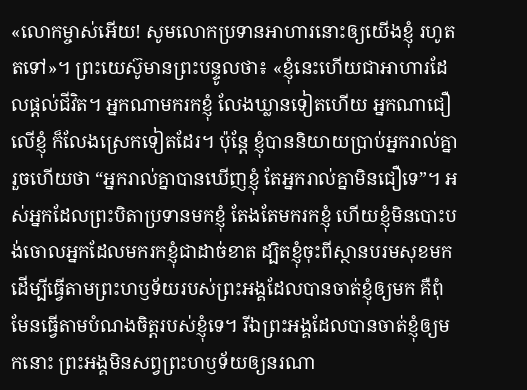«លោកម្ចាស់អើយ! សូមលោកប្រទានអាហារនោះឲ្យយើងខ្ញុំ រហូតតទៅ»។ ព្រះយេស៊ូមានព្រះបន្ទូលថា៖ «ខ្ញុំនេះហើយជាអាហារដែលផ្ដល់ជីវិត។ អ្នកណាមករកខ្ញុំ លែងឃ្លានទៀតហើយ អ្នកណាជឿលើខ្ញុំ ក៏លែងស្រេកទៀតដែរ។ ប៉ុន្តែ ខ្ញុំបាននិយាយប្រាប់អ្នករាល់គ្នារួចហើយថា “អ្នករាល់គ្នាបានឃើញខ្ញុំ តែអ្នករាល់គ្នាមិនជឿទេ”។ អស់អ្នកដែលព្រះបិតាប្រទានមកខ្ញុំ តែងតែមករកខ្ញុំ ហើយខ្ញុំមិនបោះបង់ចោលអ្នកដែលមករកខ្ញុំជាដាច់ខាត ដ្បិតខ្ញុំចុះពីស្ថានបរមសុខមក ដើម្បីធ្វើតាមព្រះហឫទ័យរបស់ព្រះអង្គដែលបានចាត់ខ្ញុំឲ្យមក គឺពុំមែនធ្វើតាមបំណងចិត្តរបស់ខ្ញុំទេ។ រីឯព្រះអង្គដែលបានចាត់ខ្ញុំឲ្យមកនោះ ព្រះអង្គមិនសព្វព្រះហឫទ័យឲ្យនរណា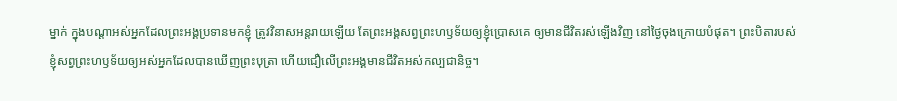ម្នាក់ ក្នុងបណ្ដាអស់អ្នកដែលព្រះអង្គប្រទានមកខ្ញុំ ត្រូវវិនាសអន្តរាយឡើយ តែព្រះអង្គសព្វព្រះហឫទ័យឲ្យខ្ញុំប្រោសគេ ឲ្យមានជីវិតរស់ឡើងវិញ នៅថ្ងៃចុងក្រោយបំផុត។ ព្រះបិតារបស់ខ្ញុំសព្វព្រះហឫទ័យឲ្យអស់អ្នកដែលបានឃើញព្រះបុត្រា ហើយជឿលើព្រះអង្គមានជីវិតអស់កល្បជានិច្ច។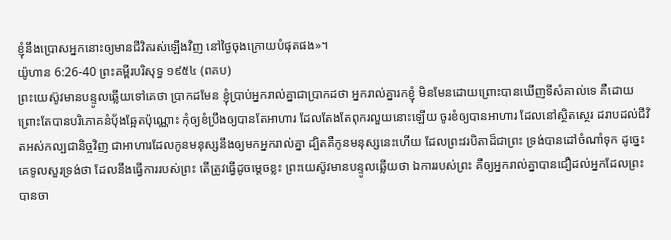ខ្ញុំនឹងប្រោសអ្នកនោះឲ្យមានជីវិតរស់ឡើងវិញ នៅថ្ងៃចុងក្រោយបំផុតផង»។
យ៉ូហាន 6:26-40 ព្រះគម្ពីរបរិសុទ្ធ ១៩៥៤ (ពគប)
ព្រះយេស៊ូវមានបន្ទូលឆ្លើយទៅគេថា ប្រាកដមែន ខ្ញុំប្រាប់អ្នករាល់គ្នាជាប្រាកដថា អ្នករាល់គ្នារកខ្ញុំ មិនមែនដោយព្រោះបានឃើញទីសំគាល់ទេ គឺដោយព្រោះតែបានបរិភោគនំបុ័ងឆ្អែតប៉ុណ្ណោះ កុំឲ្យខំប្រឹងឲ្យបានតែអាហារ ដែលតែងតែពុករលួយនោះឡើយ ចូរខំឲ្យបានអាហារ ដែលនៅស្ថិតស្ថេរ ដរាបដល់ជីវិតអស់កល្បជានិច្ចវិញ ជាអាហារដែលកូនមនុស្សនឹងឲ្យមកអ្នករាល់គ្នា ដ្បិតគឺកូនមនុស្សនេះហើយ ដែលព្រះវរបិតាដ៏ជាព្រះ ទ្រង់បានដៅចំណាំទុក ដូច្នេះ គេទូលសួរទ្រង់ថា ដែលនឹងធ្វើការរបស់ព្រះ តើត្រូវធ្វើដូចម្តេចខ្លះ ព្រះយេស៊ូវមានបន្ទូលឆ្លើយថា ឯការរបស់ព្រះ គឺឲ្យអ្នករាល់គ្នាបានជឿដល់អ្នកដែលព្រះបានចា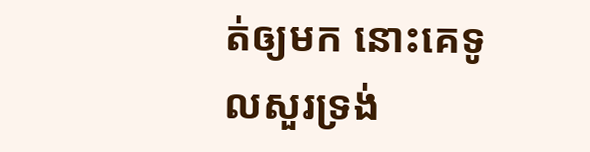ត់ឲ្យមក នោះគេទូលសួរទ្រង់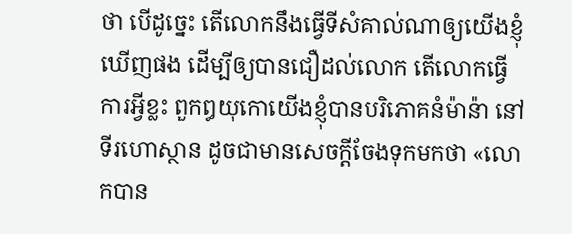ថា បើដូច្នេះ តើលោកនឹងធ្វើទីសំគាល់ណាឲ្យយើងខ្ញុំឃើញផង ដើម្បីឲ្យបានជឿដល់លោក តើលោកធ្វើការអ្វីខ្លះ ពួកឰយុកោយើងខ្ញុំបានបរិភោគនំម៉ាន៉ា នៅទីរហោស្ថាន ដូចជាមានសេចក្ដីចែងទុកមកថា «លោកបាន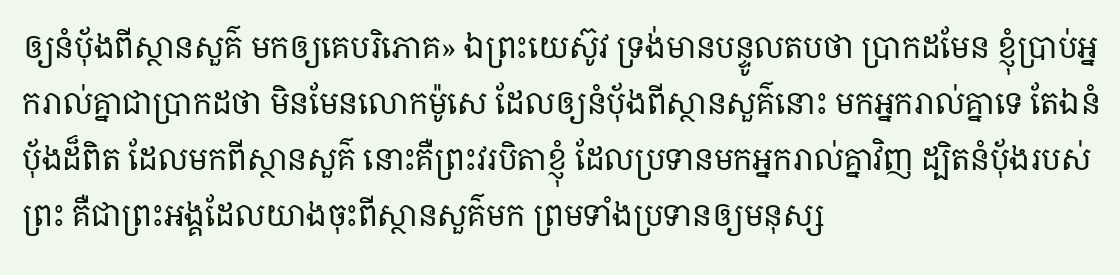ឲ្យនំបុ័ងពីស្ថានសួគ៌ មកឲ្យគេបរិភោគ» ឯព្រះយេស៊ូវ ទ្រង់មានបន្ទូលតបថា ប្រាកដមែន ខ្ញុំប្រាប់អ្នករាល់គ្នាជាប្រាកដថា មិនមែនលោកម៉ូសេ ដែលឲ្យនំបុ័ងពីស្ថានសួគ៌នោះ មកអ្នករាល់គ្នាទេ តែឯនំបុ័ងដ៏ពិត ដែលមកពីស្ថានសួគ៌ នោះគឺព្រះវរបិតាខ្ញុំ ដែលប្រទានមកអ្នករាល់គ្នាវិញ ដ្បិតនំបុ័ងរបស់ព្រះ គឺជាព្រះអង្គដែលយាងចុះពីស្ថានសួគ៌មក ព្រមទាំងប្រទានឲ្យមនុស្ស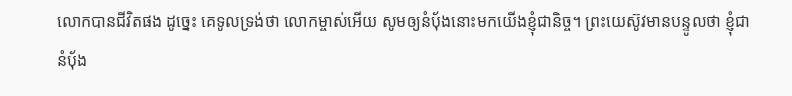លោកបានជីវិតផង ដូច្នេះ គេទូលទ្រង់ថា លោកម្ចាស់អើយ សូមឲ្យនំបុ័ងនោះមកយើងខ្ញុំជានិច្ច។ ព្រះយេស៊ូវមានបន្ទូលថា ខ្ញុំជានំបុ័ង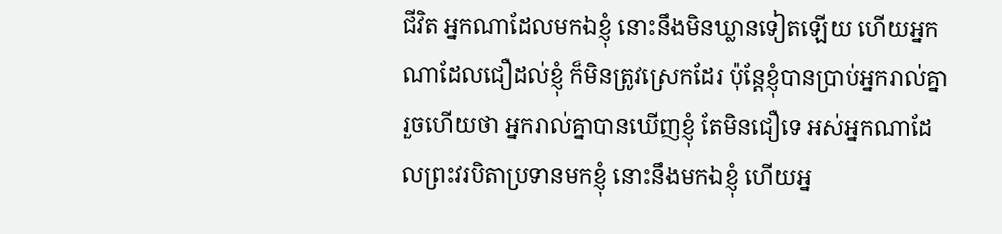ជីវិត អ្នកណាដែលមកឯខ្ញុំ នោះនឹងមិនឃ្លានទៀតឡើយ ហើយអ្នកណាដែលជឿដល់ខ្ញុំ ក៏មិនត្រូវស្រេកដែរ ប៉ុន្តែខ្ញុំបានប្រាប់អ្នករាល់គ្នារួចហើយថា អ្នករាល់គ្នាបានឃើញខ្ញុំ តែមិនជឿទេ អស់អ្នកណាដែលព្រះវរបិតាប្រទានមកខ្ញុំ នោះនឹងមកឯខ្ញុំ ហើយអ្ន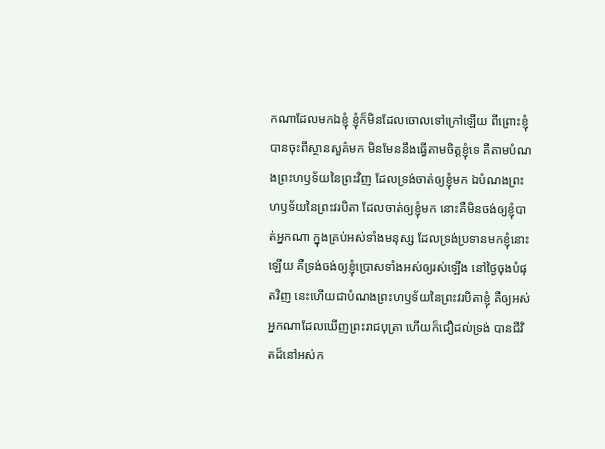កណាដែលមកឯខ្ញុំ ខ្ញុំក៏មិនដែលចោលទៅក្រៅឡើយ ពីព្រោះខ្ញុំបានចុះពីស្ថានសួគ៌មក មិនមែននឹងធ្វើតាមចិត្តខ្ញុំទេ គឺតាមបំណងព្រះហឫទ័យនៃព្រះវិញ ដែលទ្រង់ចាត់ឲ្យខ្ញុំមក ឯបំណងព្រះហឫទ័យនៃព្រះវរបិតា ដែលចាត់ឲ្យខ្ញុំមក នោះគឺមិនចង់ឲ្យខ្ញុំបាត់អ្នកណា ក្នុងគ្រប់អស់ទាំងមនុស្ស ដែលទ្រង់ប្រទានមកខ្ញុំនោះឡើយ គឺទ្រង់ចង់ឲ្យខ្ញុំប្រោសទាំងអស់ឲ្យរស់ឡើង នៅថ្ងៃចុងបំផុតវិញ នេះហើយជាបំណងព្រះហឫទ័យនៃព្រះវរបិតាខ្ញុំ គឺឲ្យអស់អ្នកណាដែលឃើញព្រះរាជបុត្រា ហើយក៏ជឿដល់ទ្រង់ បានជីវិតដ៏នៅអស់ក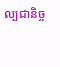ល្បជានិច្ច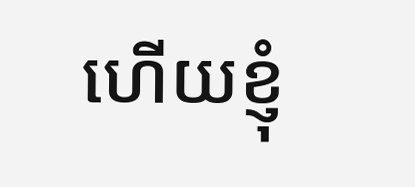ហើយខ្ញុំ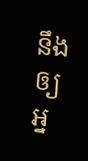នឹងឲ្យអ្ន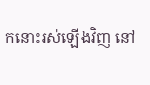កនោះរស់ឡើងវិញ នៅ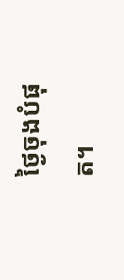ថ្ងៃចុងបំផុត។